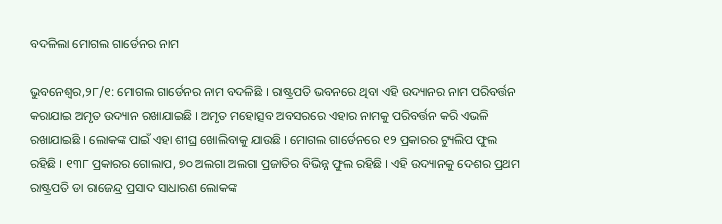ବଦଳିଲା ମୋଗଲ ଗାର୍ଡେନର ନାମ

ଭୁବନେଶ୍ୱର,୨୮/୧: ମୋଗଲ ଗାର୍ଡେନର ନାମ ବଦଳିଛି । ରାଷ୍ଟ୍ରପତି ଭବନରେ ଥିବା ଏହି ଉଦ୍ୟାନର ନାମ ପରିବର୍ତ୍ତନ କରାଯାଇ ଅମୃତ ଉଦ୍ୟାନ ରଖାଯାଇଛି । ଅମୃତ ମହୋତ୍ସବ ଅବସରରେ ଏହାର ନାମକୁ ପରିବର୍ତ୍ତନ କରି ଏଭଳି ରଖାଯାଇଛି । ଲୋକଙ୍କ ପାଇଁ ଏହା ଶୀଘ୍ର ଖୋଲିବାକୁ ଯାଉଛି । ମୋଗଲ ଗାର୍ଡେନରେ ୧୨ ପ୍ରକାରର ଟ୍ୟୁଲିପ ଫୁଲ ରହିଛି । ୧୩୮ ପ୍ରକାରର ଗୋଲାପ, ୭୦ ଅଲଗା ଅଲଗା ପ୍ରଜାତିର ବିଭିନ୍ନ ଫୁଲ ରହିଛି । ଏହି ଉଦ୍ୟାନକୁ ଦେଶର ପ୍ରଥମ ରାଷ୍ଟ୍ରପତି ଡା ରାଜେନ୍ଦ୍ର ପ୍ରସାଦ ସାଧାରଣ ଲୋକଙ୍କ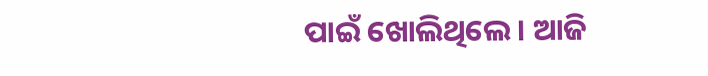ପାଇଁ ଖୋଲିଥିଲେ । ଆଜି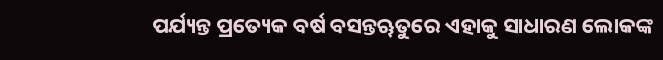ପର୍ଯ୍ୟନ୍ତ ପ୍ରତ୍ୟେକ ବର୍ଷ ବସନ୍ତୠତୁରେ ଏହାକୁ ସାଧାରଣ ଲୋକଙ୍କ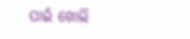ପାଇଁ ଖୋଲି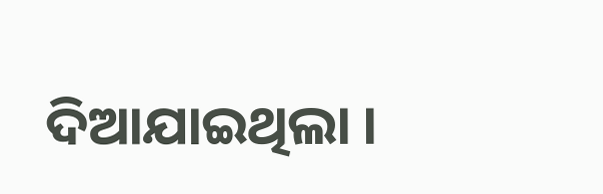ଦିଆଯାଇଥିଲା ।